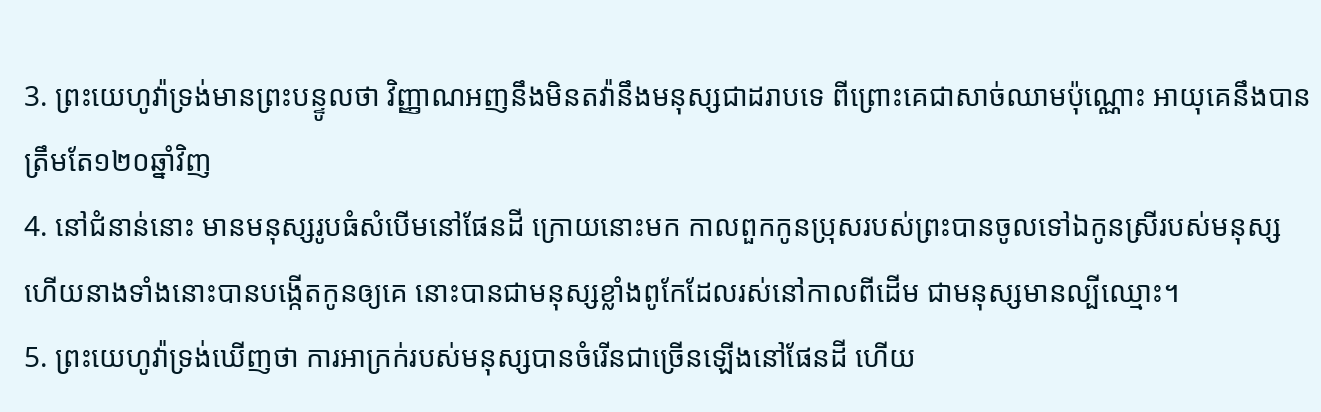3. ព្រះយេហូវ៉ាទ្រង់មានព្រះបន្ទូលថា វិញ្ញាណអញនឹងមិនតវ៉ានឹងមនុស្សជាដរាបទេ ពីព្រោះគេជាសាច់ឈាមប៉ុណ្ណោះ អាយុគេនឹងបានត្រឹមតែ១២០ឆ្នាំវិញ
4. នៅជំនាន់នោះ មានមនុស្សរូបធំសំបើមនៅផែនដី ក្រោយនោះមក កាលពួកកូនប្រុសរបស់ព្រះបានចូលទៅឯកូនស្រីរបស់មនុស្ស ហើយនាងទាំងនោះបានបង្កើតកូនឲ្យគេ នោះបានជាមនុស្សខ្លាំងពូកែដែលរស់នៅកាលពីដើម ជាមនុស្សមានល្បីឈ្មោះ។
5. ព្រះយេហូវ៉ាទ្រង់ឃើញថា ការអាក្រក់របស់មនុស្សបានចំរើនជាច្រើនឡើងនៅផែនដី ហើយ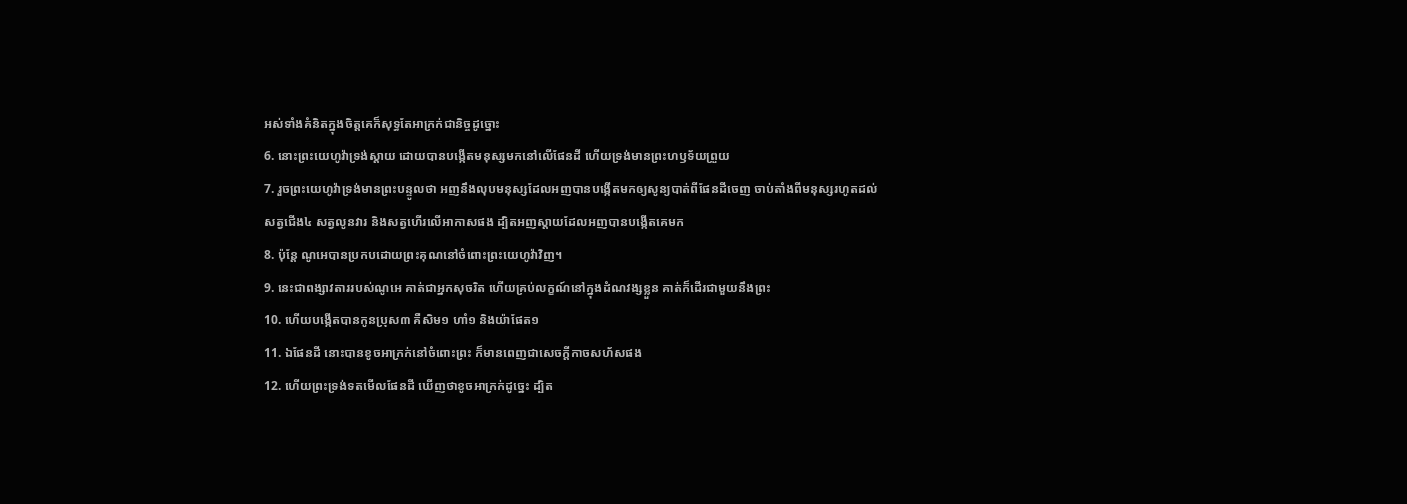អស់ទាំងគំនិតក្នុងចិត្តគេក៏សុទ្ធតែអាក្រក់ជានិច្ចដូច្នោះ
6. នោះព្រះយេហូវ៉ាទ្រង់ស្តាយ ដោយបានបង្កើតមនុស្សមកនៅលើផែនដី ហើយទ្រង់មានព្រះហឫទ័យព្រួយ
7. រួចព្រះយេហូវ៉ាទ្រង់មានព្រះបន្ទូលថា អញនឹងលុបមនុស្សដែលអញបានបង្កើតមកឲ្យសូន្យបាត់ពីផែនដីចេញ ចាប់តាំងពីមនុស្សរហូតដល់សត្វជើង៤ សត្វលូនវារ និងសត្វហើរលើអាកាសផង ដ្បិតអញស្តាយដែលអញបានបង្កើតគេមក
8. ប៉ុន្តែ ណូអេបានប្រកបដោយព្រះគុណនៅចំពោះព្រះយេហូវ៉ាវិញ។
9. នេះជាពង្សាវតាររបស់ណូអេ គាត់ជាអ្នកសុចរិត ហើយគ្រប់លក្ខណ៍នៅក្នុងដំណវង្សខ្លួន គាត់ក៏ដើរជាមួយនឹងព្រះ
10. ហើយបង្កើតបានកូនប្រុស៣ គឺសិម១ ហាំ១ និងយ៉ាផែត១
11. ឯផែនដី នោះបានខូចអាក្រក់នៅចំពោះព្រះ ក៏មានពេញជាសេចក្ដីកាចសហ័សផង
12. ហើយព្រះទ្រង់ទតមើលផែនដី ឃើញថាខូចអាក្រក់ដូច្នេះ ដ្បិត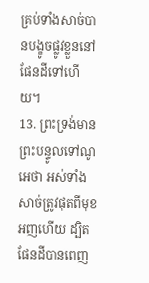គ្រប់ទាំងសាច់បានបង្ខូចផ្លូវខ្លួននៅផែនដីទៅហើយ។
13. ព្រះទ្រង់មានព្រះបន្ទូលទៅណូអេថា អស់ទាំងសាច់ត្រូវផុតពីមុខអញហើយ ដ្បិតផែនដីបានពេញ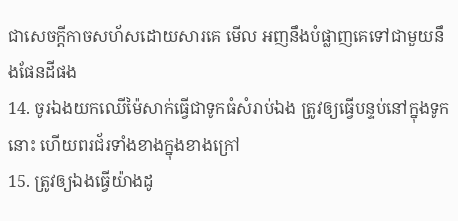ជាសេចក្ដីកាចសហ័សដោយសារគេ មើល អញនឹងបំផ្លាញគេទៅជាមួយនឹងផែនដីផង
14. ចូរឯងយកឈើម៉ៃសាក់ធ្វើជាទូកធំសំរាប់ឯង ត្រូវឲ្យធ្វើបន្ទប់នៅក្នុងទូកនោះ ហើយពរជ័រទាំងខាងក្នុងខាងក្រៅ
15. ត្រូវឲ្យឯងធ្វើយ៉ាងដូ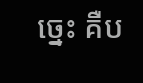ច្នេះ គឺប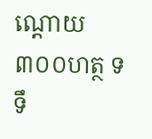ណ្តោយ៣០០ហត្ថ ទទឹ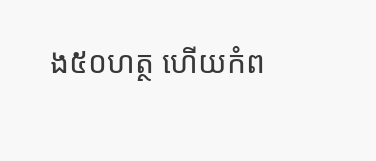ង៥០ហត្ថ ហើយកំព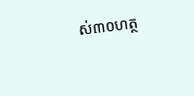ស់៣០ហត្ថ